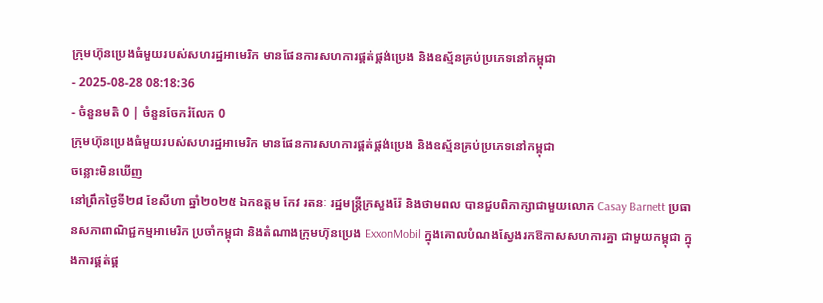ក្រុមហ៊ុនប្រេងធំមួយរបស់សហរដ្ឋអាមេរិក មានផែនការសហការផ្គត់ផ្គង់ប្រេង និងឧស្ម័នគ្រប់ប្រភេទនៅកម្ពុជា
- 2025-08-28 08:18:36
- ចំនួនមតិ 0 | ចំនួនចែករំលែក 0
ក្រុមហ៊ុនប្រេងធំមួយរបស់សហរដ្ឋអាមេរិក មានផែនការសហការផ្គត់ផ្គង់ប្រេង និងឧស្ម័នគ្រប់ប្រភេទនៅកម្ពុជា
ចន្លោះមិនឃើញ
នៅព្រឹកថ្ងៃទី២៨ ខែសីហា ឆ្នាំ២០២៥ ឯកឧត្តម កែវ រតនៈ រដ្ឋមន្ត្រីក្រសួងរ៉ែ និងថាមពល បានជួបពិភាក្សាជាមួយលោក Casay Barnett ប្រធានសភាពាណិជ្ជកម្មអាមេរិក ប្រចាំកម្ពុជា និងតំណាងក្រុមហ៊ុនប្រេង ExxonMobil ក្នុងគោលបំណងស្វែងរកឱកាសសហការគ្នា ជាមួយកម្ពុជា ក្នុងការផ្គត់ផ្គ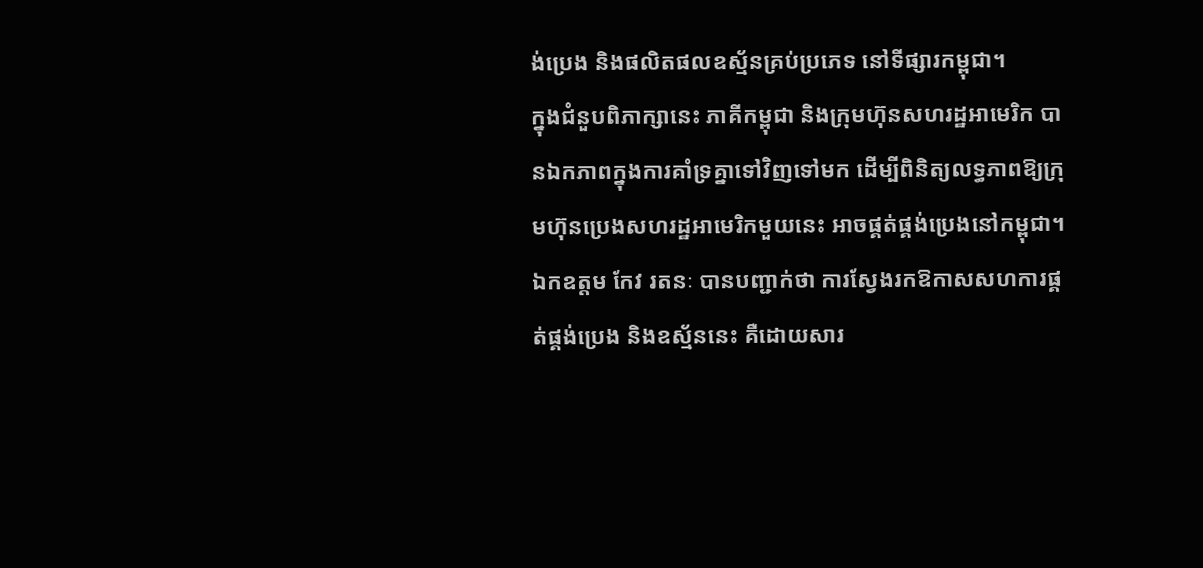ង់ប្រេង និងផលិតផលឧស្ម័នគ្រប់ប្រភេទ នៅទីផ្សារកម្ពុជា។
ក្នុងជំនួបពិភាក្សានេះ ភាគីកម្ពុជា និងក្រុមហ៊ុនសហរដ្ឋអាមេរិក បានឯកភាពក្នុងការគាំទ្រគ្នាទៅវិញទៅមក ដើម្បីពិនិត្យលទ្ធភាពឱ្យក្រុមហ៊ុនប្រេងសហរដ្ឋអាមេរិកមួយនេះ អាចផ្គត់ផ្គង់ប្រេងនៅកម្ពុជា។ ឯកឧត្តម កែវ រតនៈ បានបញ្ជាក់ថា ការស្វែងរកឱកាសសហការផ្គត់ផ្គង់ប្រេង និងឧស្ម័ននេះ គឺដោយសារ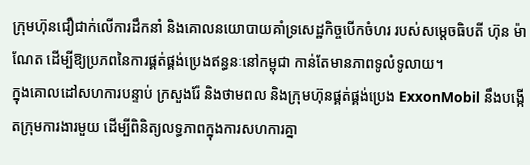ក្រុមហ៊ុនជឿជាក់លើការដឹកនាំ និងគោលនយោបាយគាំទ្រសេដ្ឋកិច្ចបើកចំហរ របស់សម្តេចធិបតី ហ៊ុន ម៉ាណែត ដើម្បីឱ្យប្រភពនៃការផ្គត់ផ្គង់ប្រេងឥន្ធនៈនៅកម្ពុជា កាន់តែមានភាពទូលំទូលាយ។
ក្នុងគោលដៅសហការបន្ទាប់ ក្រសួងរ៉ែ និងថាមពល និងក្រុមហ៊ុនផ្គត់ផ្គង់ប្រេង ExxonMobil នឹងបង្កើតក្រុមការងារមួយ ដើម្បីពិនិត្យលទ្ធភាពក្នុងការសហការគ្នា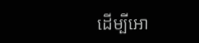ដើម្បីអោ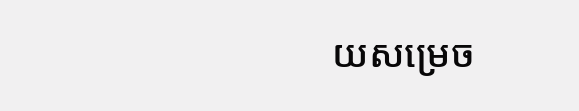យសម្រេច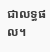ជាលទ្ធផល។